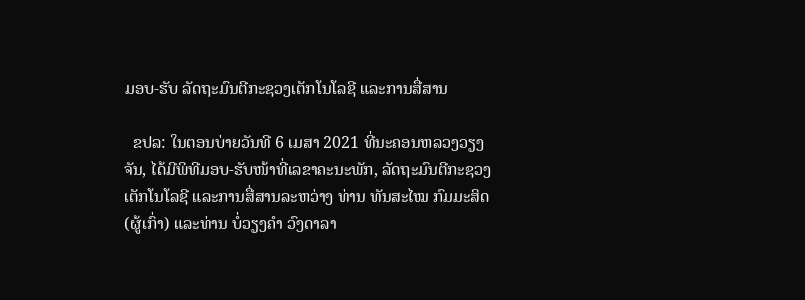ມອບ-ຮັບ ລັດຖະມົນຕີກະຊວງເຕັກໂນໂລຊີ ແລະການສື່ສານ

  ຂປລ: ໃນຕອນບ່າຍວັນທີ 6 ເມສາ 2021 ທີ່ນະຄອນຫລວງວຽງຈັນ, ໄດ້ມີພິທີມອບ-ຮັບໜ້າທີ່ເລຂາຄະນະພັກ, ລັດຖະມົນຕີກະຊວງເຕັກໂນໂລຊີ ແລະການສື່ສານລະຫວ່າງ ທ່ານ ທັນສະໄໝ ກົມມະສິດ (ຜູ້ເກົ່າ) ແລະທ່ານ ບໍ່ວຽງຄຳ ວົງດາລາ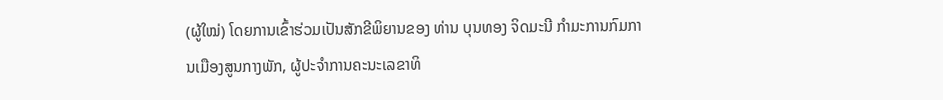(ຜູ້ໃໝ່) ໂດຍການເຂົ້າຮ່ວມເປັນສັກຂີພິຍານຂອງ ທ່ານ ບຸນທອງ ຈິດມະນີ ກຳມະການກົມການເມືອງສູນກາງພັກ, ຜູ້ປະຈຳການຄະນະເລຂາທິ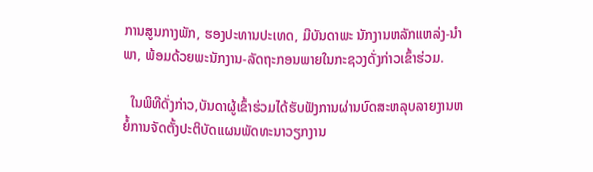ການສູນກາງພັກ, ຮອງປະທານປະເທດ, ມີບັນດາພະ ນັກງານຫລັກແຫລ່ງ-ນຳພາ, ພ້ອມດ້ວຍພະນັກງານ-ລັດຖະກອນພາຍໃນກະຊວງດັ່ງກ່າວເຂົ້າຮ່ວມ.

  ໃນພິທີດັ່ງກ່າວ,ບັນດາຜູ້ເຂົ້າຮ່ວມໄດ້ຮັບຟັງການຜ່ານບົດສະຫລຸບລາຍງານຫຍໍ້ການຈັດຕັ້ງປະຕິບັດແຜນພັດທະນາວຽກງານ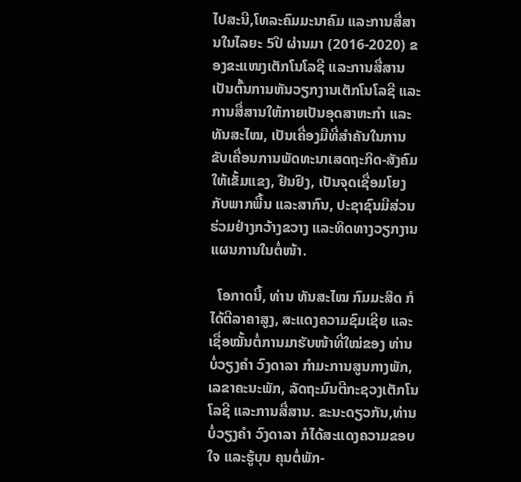ໄປສະນີ,ໂທລະຄົມມະນາຄົມ ແລະການສື່ສານໃນໄລຍະ 5ປີ ຜ່ານມາ (2016-2020) ຂອງຂະແໜງເຕັກໂນໂລຊີ ແລະການສື່ສານ ເປັນຕົ້ນການຫັນວຽກງານເຕັກໂນໂລຊີ ແລະການສື່ສານໃຫ້ກາຍເປັນອຸດສາຫະກຳ ແລະທັນສະໄໝ, ເປັນເຄື່ອງມືທີ່ສໍາຄັນໃນການຂັບເຄື່ອນການພັດທະນາເສດຖະກິດ-ສັງຄົມໃຫ້ເຂັ້ມແຂງ, ຢືນຢົງ, ເປັນຈຸດເຊື່ອມໂຍງກັບພາກພື້ນ ແລະສາກົນ, ປະຊາຊົນມີສ່ວນຮ່ວມຢ່າງກວ້າງຂວາງ ແລະທິດທາງວຽກງານແຜນການໃນຕໍ່ໜ້າ.

  ໂອກາດນີ້, ທ່ານ ທັນສະໄໝ ກົມມະສິດ ກໍໄດ້ຕີລາຄາສູງ, ສະແດງຄວາມຊົມເຊີຍ ແລະເຊື່ອໝັ້ນຕໍ່ການມາຮັບໜ້າທີ່ໃໝ່ຂອງ ທ່ານ ບໍ່ວຽງຄຳ ວົງດາລາ ກຳມະການສູນກາງພັກ, ເລຂາຄະນະພັກ, ລັດຖະມົນຕີກະຊວງເຕັກໂນໂລຊີ ແລະການສື່ສານ. ຂະນະດຽວກັນ,ທ່ານ ບໍ່ວຽງຄຳ ວົງດາລາ ກໍໄດ້ສະແດງຄວາມຂອບໃຈ ແລະຮູ້ບຸນ ຄຸນຕໍ່ພັກ-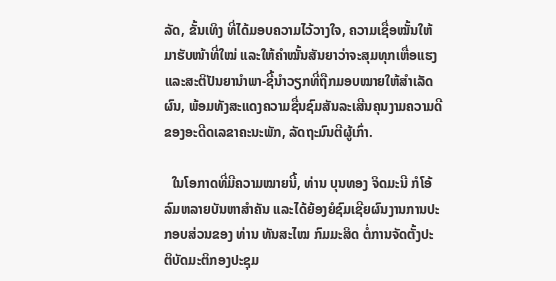ລັດ, ຂັ້ນເທິງ ທີ່ໄດ້ມອບຄວາມໄວ້ວາງໃຈ, ຄວາມເຊື່ອໝັ້ນໃຫ້ມາຮັບໜ້າທີ່ໃໝ່ ແລະໃຫ້ຄຳໝັ້ນສັນຍາວ່າຈະສຸມທຸກເຫື່ອແຮງ ແລະສະຕິປັນຍານຳພາ-ຊີ້ນຳວຽກທີ່ຖືກມອບໝາຍໃຫ້ສຳເລັດ ຜົນ, ພ້ອມທັງສະແດງຄວາມຊື່ນຊົມສັນລະເສີນຄຸນງາມຄວາມດີຂອງອະດີດເລຂາຄະນະພັກ, ລັດຖະມົນຕີຜູ້ເກົ່າ.

  ໃນໂອກາດທີ່ມີຄວາມໝາຍນີ້, ທ່ານ ບຸນທອງ ຈິດມະນີ ກໍໂອ້ລົມຫລາຍບັນຫາສຳຄັນ ແລະໄດ້ຍ້ອງຍໍຊົມເຊີຍຜົນງານການປະກອບສ່ວນຂອງ ທ່ານ ທັນສະໄໝ ກົມມະສິດ ຕໍ່ການຈັດຕັ້ງປະ ຕິບັດມະຕິກອງປະຊຸມ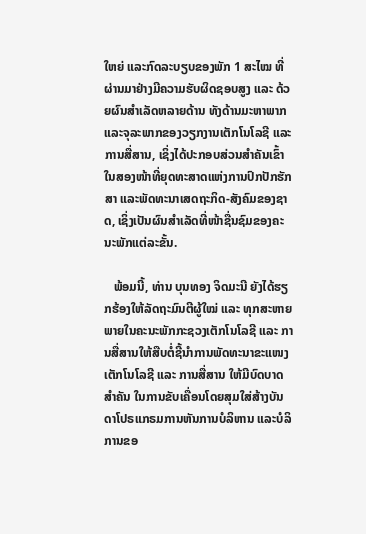ໃຫຍ່ ແລະກົດລະບຽບຂອງພັກ 1 ສະໄໝ ທີ່ຜ່ານມາຢ່າງມີຄວາມຮັບຜິດຊອບສູງ ແລະ ດ້ວຍຜົນສຳເລັດຫລາຍດ້ານ ທັງດ້ານມະຫາພາກ ແລະຈຸລະພາກຂອງວຽກງານເຕັກໂນໂລຊີ ແລະການສື່ສານ, ເຊິ່ງໄດ້ປະກອບສ່ວນສຳຄັນເຂົ້າໃນສອງໜ້າທີ່ຍຸດທະສາດແຫ່ງການປົກປັກຮັກສາ ແລະພັດທະນາເສດຖະກິດ-ສັງຄົມຂອງຊາດ, ເຊິ່ງເປັນຜົນສຳເລັດທີ່ໜ້າຊື່ນຊົມຂອງຄະນະພັກແຕ່ລະຂັ້ນ.

   ພ້ອມນີ້, ທ່ານ ບຸນທອງ ຈິດມະນີ ຍັງໄດ້ຮຽກຮ້ອງໃຫ້ລັດຖະມົນຕີຜູ້ໃໝ່ ແລະ ທຸກສະຫາຍພາຍໃນຄະນະພັກກະຊວງເຕັກໂນໂລຊີ ແລະ ການສື່ສານໃຫ້ສືບຕໍ່ຊີ້ນຳການພັດທະນາຂະແໜງເຕັກໂນໂລຊີ ແລະ ການສື່ສານ ໃຫ້ມີບົດບາດສໍາຄັນ ໃນການຂັບເຄື່ອນໂດຍສຸມໃສ່ສ້າງບັນດາໂປຣແກຣມການຫັນການບໍລິຫານ ແລະບໍລິການຂອ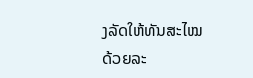ງລັດໃຫ້ທັນສະໄໝດ້ວຍລະ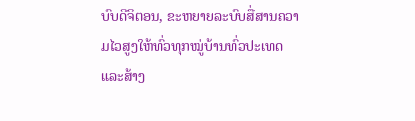ບົບດີຈິຕອນ, ຂະຫຍາຍລະບົບສື່ສານຄວາມໄວສູງໃຫ້ທົ່ວທຸກໝູ່ບ້ານທົ່ວປະເທດ ແລະສ້າງ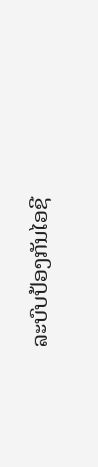ລະບົບປ້ອງກັນໄອຊີ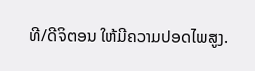ທີ/ດີຈິຕອນ ໃຫ້ມີຄວາມປອດໄພສູງ.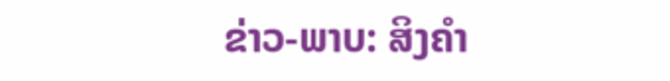ຂ່າວ-ພາບ: ສິງຄຳ